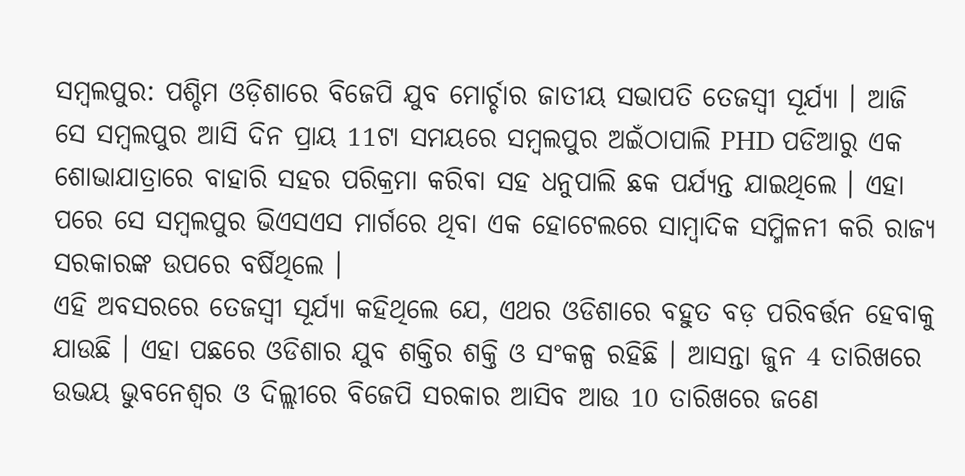ସମ୍ବଲପୁର: ପଶ୍ଚିମ ଓଡ଼ିଶାରେ ବିଜେପି ଯୁବ ମୋର୍ଚ୍ଚାର ଜାତୀୟ ସଭାପତି ତେଜସ୍ୱୀ ସୂର୍ଯ୍ୟା । ଆଜି ସେ ସମ୍ବଲପୁର ଆସି ଦିନ ପ୍ରାୟ 11ଟା ସମୟରେ ସମ୍ବଲପୁର ଅଇଁଠାପାଲି PHD ପଡିଆରୁ ଏକ ଶୋଭାଯାତ୍ରାରେ ବାହାରି ସହର ପରିକ୍ରମା କରିବା ସହ ଧନୁପାଲି ଛକ ପର୍ଯ୍ୟନ୍ତ ଯାଇଥିଲେ । ଏହା ପରେ ସେ ସମ୍ବଲପୁର ଭିଏସଏସ ମାର୍ଗରେ ଥିବା ଏକ ହୋଟେଲରେ ସାମ୍ବାଦିକ ସମ୍ମିଳନୀ କରି ରାଜ୍ୟ ସରକାରଙ୍କ ଉପରେ ବର୍ଷିଥିଲେ ।
ଏହି ଅବସରରେ ତେଜସ୍ୱୀ ସୂର୍ଯ୍ୟା କହିଥିଲେ ଯେ, ଏଥର ଓଡିଶାରେ ବହୁତ ବଡ଼ ପରିବର୍ତ୍ତନ ହେବାକୁ ଯାଉଛି । ଏହା ପଛରେ ଓଡିଶାର ଯୁବ ଶକ୍ତିର ଶକ୍ତି ଓ ସଂକଳ୍ପ ରହିଛି । ଆସନ୍ତା ଜୁନ 4 ତାରିଖରେ ଉଭୟ ଭୁବନେଶ୍ୱର ଓ ଦିଲ୍ଲୀରେ ବିଜେପି ସରକାର ଆସିବ ଆଉ 10 ତାରିଖରେ ଜଣେ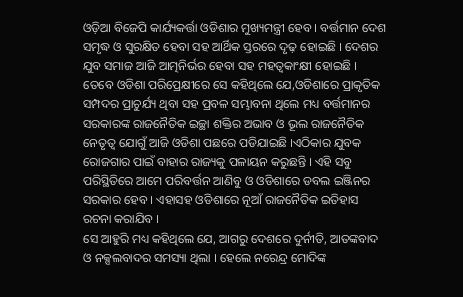ଓଡ଼ିଆ ବିଜେପି କାର୍ଯ୍ୟକର୍ତ୍ତା ଓଡିଶାର ମୁଖ୍ୟମନ୍ତ୍ରୀ ହେବ । ବର୍ତ୍ତମାନ ଦେଶ ସମୃଦ୍ଧ ଓ ସୁରକ୍ଷିତ ହେବା ସହ ଆର୍ଥିକ ସ୍ତରରେ ଦୃଢ଼ ହୋଇଛି । ଦେଶର ଯୁବ ସମାଜ ଆଜି ଆତ୍ମନିର୍ଭର ହେବା ସହ ମହତ୍ୱକାଂକ୍ଷୀ ହୋଇଛି ।
ତେବେ ଓଡିଶା ପରିପ୍ରେକ୍ଷୀରେ ସେ କହିଥିଲେ ଯେ,ଓଡିଶାରେ ପ୍ରାକୃତିକ ସମ୍ପଦର ପ୍ରାଚୁର୍ଯ୍ୟ ଥିବା ସହ ପ୍ରବଳ ସମ୍ଭାବନା ଥିଲେ ମଧ୍ୟ ବର୍ତ୍ତମାନର ସରକାରଙ୍କ ରାଜନୈତିକ ଇଚ୍ଛା ଶକ୍ତିର ଅଭାବ ଓ ଭୂଲ ରାଜନୈତିକ ନେତୃତ୍ବ ଯୋଗୁଁ ଆଜି ଓଡିଶା ପଛରେ ପଡିଯାଇଛି ।ଏଠିକାର ଯୁବକ ରୋଜଗାର ପାଇଁ ବାହାର ରାଜ୍ୟକୁ ପଳାୟନ କରୁଛନ୍ତି । ଏହି ସବୁ ପରିସ୍ଥିତିରେ ଆମେ ପରିବର୍ତ୍ତନ ଆଣିବୁ ଓ ଓଡିଶାରେ ଡବଲ ଇଞ୍ଜିନର ସରକାର ହେବ । ଏହାସହ ଓଡିଶାରେ ନୂଆଁ ରାଜନୈତିକ ଇତିହାସ ରଚନା କରାଯିବ ।
ସେ ଆହୁରି ମଧ୍ୟ କହିଥିଲେ ଯେ, ଆଗରୁ ଦେଶରେ ଦୁର୍ନୀତି, ଆତଙ୍କବାଦ ଓ ନକ୍ସଲବାଦର ସମସ୍ୟା ଥିଲା । ହେଲେ ନରେନ୍ଦ୍ର ମୋଦିଙ୍କ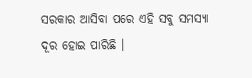ସରକାର ଆସିବା ପରେ ଏହି ସବୁ ସମସ୍ୟା ଦୂର ହୋଇ ପାରିଛି ।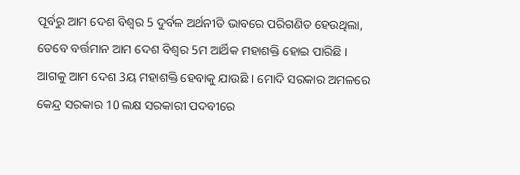ପୂର୍ବରୁ ଆମ ଦେଶ ବିଶ୍ୱର 5 ଦୁର୍ବଳ ଅର୍ଥନୀତି ଭାବରେ ପରିଗଣିତ ହେଉଥିଲା, ତେବେ ବର୍ତ୍ତମାନ ଆମ ଦେଶ ବିଶ୍ୱର 5ମ ଆର୍ଥିକ ମହାଶକ୍ତି ହୋଇ ପାରିଛି । ଆଗକୁ ଆମ ଦେଶ 3ୟ ମହାଶକ୍ତି ହେବାକୁ ଯାଉଛି । ମୋଦି ସରକାର ଅମଳରେ କେନ୍ଦ୍ର ସରକାର 10 ଲକ୍ଷ ସରକାରୀ ପଦବୀରେ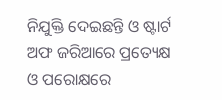ନିଯୁକ୍ତି ଦେଇଛନ୍ତି ଓ ଷ୍ଟାର୍ଟ ଅଫ ଜରିଆରେ ପ୍ରତ୍ୟେକ୍ଷ ଓ ପରୋକ୍ଷରେ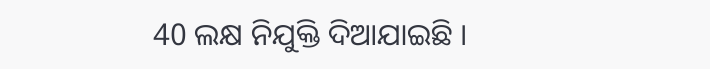40 ଲକ୍ଷ ନିଯୁକ୍ତି ଦିଆଯାଇଛି ।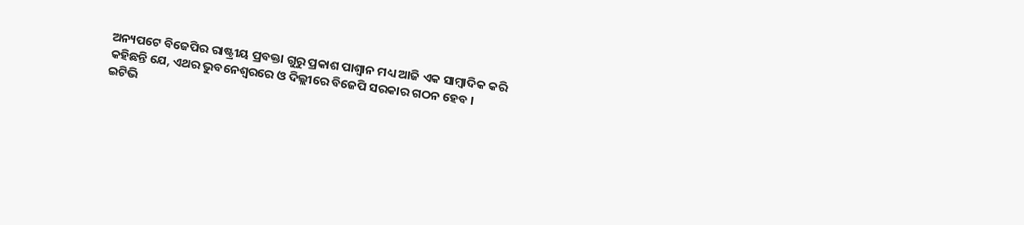ଅନ୍ୟପଟେ ବିଜେପିର ରାଷ୍ଟ୍ରୀୟ ପ୍ରବକ୍ତା ଗୁରୁ ପ୍ରକାଶ ପାଶ୍ବାନ ମଧ୍ୟ ଆଜି ଏକ ସାମ୍ବାଦିକ କରି କହିଛନ୍ତି ଯେ, ଏଥର ଭୁବନେଶ୍ୱରରେ ଓ ଦିଲ୍ଲୀରେ ବିଜେପି ସରକାର ଗଠନ ହେବ ।
ଇଟିଭି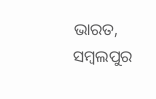ଭାରତ, ସମ୍ବଲପୁର